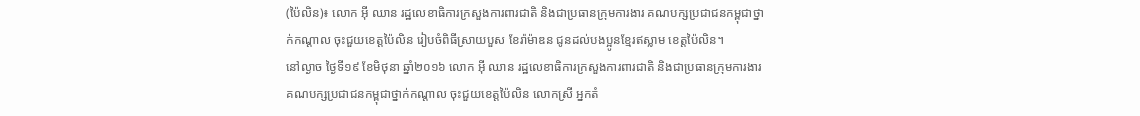(ប៉ៃលិន)៖ លោក អ៊ី ឈាន រដ្ឋលេខាធិការក្រសួងការពារជាតិ និងជាប្រធានក្រុមការងារ គណបក្សប្រជាជនកម្ពុជាថ្នាក់កណ្តាល ចុះជួយខេត្តប៉ៃលិន រៀបចំពិធីស្រាយបួស ខែរ៉ាម៉ាឌន ជូនដល់បងប្អូនខ្មែរឥស្លាម ខេត្តប៉ៃលិន។
នៅល្ងាច ថ្ងៃទី១៩ ខែមិថុនា ឆ្នាំ២០១៦ លោក អ៊ី ឈាន រដ្ឋលេខាធិការក្រសួងការពារជាតិ និងជាប្រធានក្រុមការងារ គណបក្សប្រជាជនកម្ពុជាថ្នាក់កណ្តាល ចុះជួយខេត្តប៉ៃលិន លោកស្រី អ្នកតំ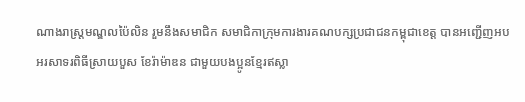ណាងរាស្ត្រមណ្ឌលប៉ៃលិន រួមនឹងសមាជិក សមាជិកាក្រុមការងារគណបក្សប្រជាជនកម្ពុជាខេត្ត បានអញ្ជើញអបអរសាទរពិធីស្រាយបួស ខែរ៉ាម៉ាឌន ជាមួយបងប្អូនខ្មែរឥស្លា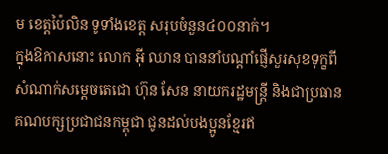ម ខេត្តប៉ៃលិន ទូទាំងខេត្ត សរុបចំនួន៤០០នាក់។
ក្នុងឱកាសនោះ លោក អ៊ី ឈាន បាននាំបណ្តាំផ្ញើសួរសុខទុក្ខពីសំណាក់សម្តេចតេជោ ហ៊ុន សែន នាយករដ្ឋមន្រ្តី និងជាប្រធានគណបក្សប្រជាជនកម្ពុជា ជូនដល់បងប្អូនខ្មែរឥ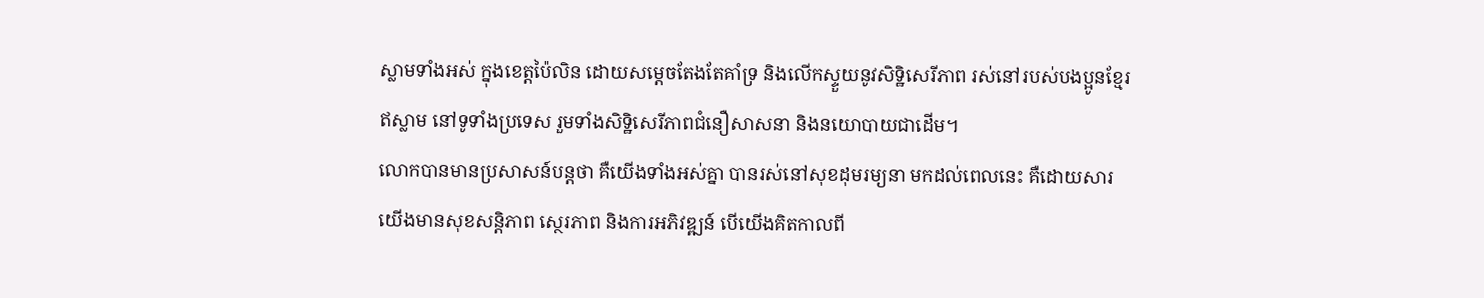ស្លាមទាំងអស់ ក្នុងខេត្តប៉ៃលិន ដោយសម្តេចតែងតែគាំទ្រ និងលើកស្ទួយនូវសិទ្ឋិសេរីភាព រស់នៅរបស់បងប្អូនខ្មែរឥស្លាម នៅទូទាំងប្រទេស រួមទាំងសិទ្ឋិសេរីភាពជំនឿសាសនា និងនយោបាយជាដើម។
លោកបានមានប្រសាសន៍បន្តថា គឺយើងទាំងអស់គ្នា បានរស់នៅសុខដុមរម្យនា មកដល់ពេលនេះ គឺដោយសារយើងមានសុខសន្តិភាព ស្ថេរភាព និងការអភិវឌ្ឍន៍ បើយើងគិតកាលពី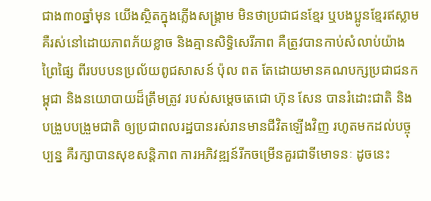ជាង៣០ឆ្នាំមុន យើងស្ថិតក្នុងភ្លើងសង្រ្គាម មិនថាប្រជាជនខ្មែរ ឬបងប្អូនខ្មែរឥស្លាម គឺរស់នៅដោយភាពភ័យខ្លាច និងគ្មានសិទ្ធិសេរីភាព គឺត្រូវបានកាប់សំលាប់យ៉ាងព្រៃផ្សៃ ពីរបបបនប្រល័យពូជសាសន៍ ប៉ុល ពត តែដោយមានគណបក្សប្រជាជនកម្ពុជា និងនយោបាយដ៏ត្រឹមត្រូវ របស់សម្តេចតេជោ ហ៊ុន សែន បានរំដោះជាតិ និងបង្រួបបង្រួមជាតិ ឲ្យប្រជាពលរដ្ឋបានរស់រានមានជីវិតឡើងវិញ រហូតមកដល់បច្ចុប្បន្ន គឺរក្សាបានសុខសន្តិភាព ការអភិវឌ្ឍន៍រីកចម្រើនគួរជាទីមោទនៈ ដូចនេះ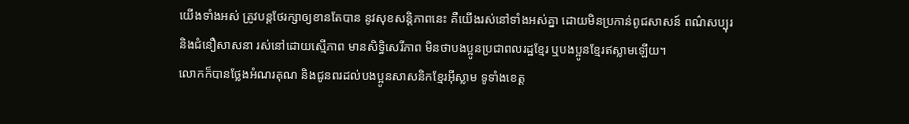យើងទាំងអស់ ត្រូវបន្តថែរក្សាឲ្យខានតែបាន នូវសុខសន្តិភាពនេះ គឺយើងរស់នៅទាំងអស់គ្នា ដោយមិនប្រកាន់ពូជសាសន៍ ពណ៌សប្បុរ និងជំនឿសាសនា រស់នៅដោយស្មើភាព មានសិទ្ធិសេរីភាព មិនថាបងប្អូនប្រជាពលរដ្ឋខ្មែរ ឬបងប្អូនខ្មែរឥស្លាមឡើយ។
លោកក៏បានថ្លែងអំណរគុណ និងជូនពរដល់បងប្អូនសាសនិកខ្មែរអ៊ីស្លាម ទូទាំងខេត្ត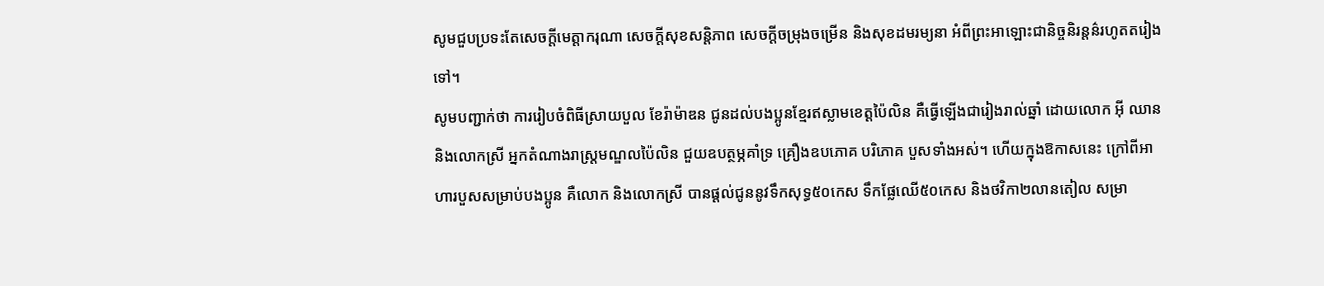សូមជួបប្រទះតែសេចក្តីមេត្តាករុណា សេចក្តីសុខសន្តិភាព សេចក្តីចម្រុងចម្រើន និងសុខដមរម្យនា អំពីព្រះអាឡោះជានិច្ចនិរន្តន៌រហូតតរៀងទៅ។
សូមបញ្ជាក់ថា ការរៀបចំពិធីស្រាយបួល ខែរ៉ាម៉ាឌន ជូនដល់បងប្អូនខ្មែរឥស្លាមខេត្តប៉ៃលិន គឺធ្វើឡើងជារៀងរាល់ឆ្នាំ ដោយលោក អ៊ី ឈាន និងលោកស្រី អ្នកតំណាងរាស្រ្តមណ្ឌលប៉ៃលិន ជួយឧបត្ថម្ភគាំទ្រ គ្រឿងឧបភោគ បរិភោគ បួសទាំងអស់។ ហើយក្នុងឱកាសនេះ ក្រៅពីអាហារបួសសម្រាប់បងប្អូន គឺលោក និងលោកស្រី បានផ្តល់ជូននូវទឹកសុទ្ធ៥០កេស ទឹកផ្លែឈើ៥០កេស និងថវិកា២លានតៀល សម្រា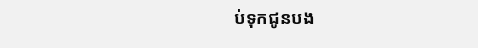ប់ទុកជូនបង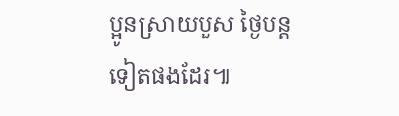ប្អូនស្រាយបួស ថ្ងៃបន្តទៀតផងដែរ៕